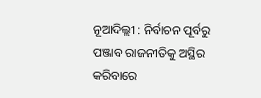ନୂଆଦିଲ୍ଲୀ : ନିର୍ବାଚନ ପୂର୍ବରୁ ପଞ୍ଜାବ ରାଜନୀତିକୁ ଅସ୍ଥିର କରିବାରେ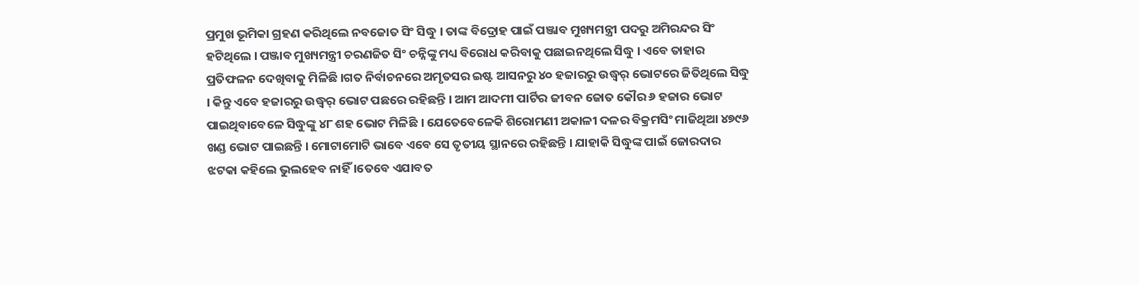ପ୍ରମୁଖ ଭୂମିକା ଗ୍ରହଣ କରିଥିଲେ ନବଜୋତ ସିଂ ସିଦ୍ଧୁ । ତାଙ୍କ ବିଦ୍ରୋହ ପାଇଁ ପଞ୍ଜାବ ମୁଖ୍ୟମନ୍ତ୍ରୀ ପଦରୁ ଅମିରନ୍ଦର ସିଂ ହଟିଥିଲେ । ପଞ୍ଜାବ ମୁଖ୍ୟମନ୍ତ୍ରୀ ଚରଣଜିତ ସିଂ ଚନ୍ନିଙ୍କୁ ମଧ୍ୟ ବିରୋଧ କରିବାକୁ ପଛାଇନଥିଲେ ସିଦ୍ଧୁ । ଏବେ ତାହାର ପ୍ରତିଫଳନ ଦେଖିବାକୁ ମିଳିଛି ।ଗତ ନିର୍ବାଚନରେ ଅମୃତସର ଇଷ୍ଟ ଆସନରୁ ୪୦ ହଜାରରୁ ଉଦ୍ଧ୍ୱର୍ ଭୋଟରେ ଜିତିଥିଲେ ସିଦ୍ଧୁ । କିନ୍ତୁ ଏବେ ହଜାରରୁ ଉଦ୍ଧ୍ୱର୍ ଭୋଟ ପଛରେ ରହିଛନ୍ତି । ଆମ ଆଦମୀ ପାର୍ଟିର ଜୀବନ ଜୋତ କୌର ୬ ହଜାର ଭୋଟ ପାଇଥିବାବେଳେ ସିଦ୍ଧୁଙ୍କୁ ୪୮ ଶହ ଭୋଟ ମିଳିଛି । ଯେତେବେଳେକି ଶିରୋମଣୀ ଅକାଳୀ ଦଳର ବିକ୍ରମସିଂ ମାଜିଥିଆ ୪୭୯୬ ଖଣ୍ଡ ଭୋଟ ପାଇଛନ୍ତି । ମୋଟାମୋଟି ଭାବେ ଏବେ ସେ ତୃତୀୟ ସ୍ଥାନରେ ରହିଛନ୍ତି । ଯାହାକି ସିଦ୍ଧୁଙ୍କ ପାଇଁ ଜୋରଦାର ଝଟକା କହିଲେ ଭୁଲହେବ ନାହିଁ ।ତେବେ ଏଯାବତ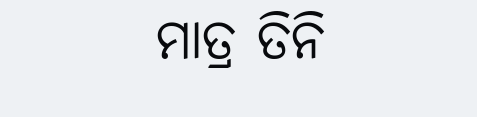ମାତ୍ର ତିନି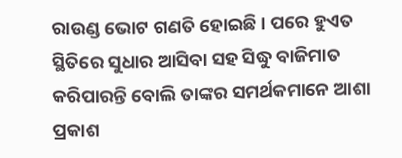ରାଉଣ୍ଡ ଭୋଟ ଗଣତି ହୋଇଛି । ପରେ ହୁଏତ ସ୍ଥିତିରେ ସୁଧାର ଆସିବା ସହ ସିଦ୍ଧୁ ବାଜିମାତ କରିପାରନ୍ତି ବୋଲି ତାଙ୍କର ସମର୍ଥକମାନେ ଆଶା ପ୍ରକାଶ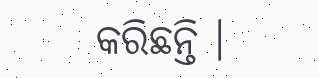କରିଛନ୍ତି ।